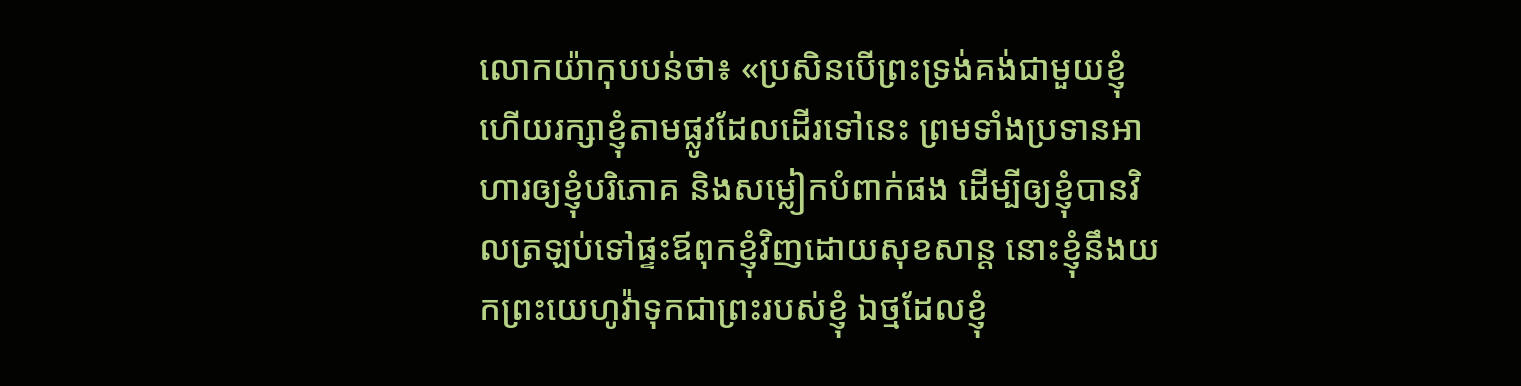លោកយ៉ាកុបបន់ថា៖ «ប្រសិនបើព្រះទ្រង់គង់ជាមួយខ្ញុំ ហើយរក្សាខ្ញុំតាមផ្លូវដែលដើរទៅនេះ ព្រមទាំងប្រទានអាហារឲ្យខ្ញុំបរិភោគ និងសម្លៀកបំពាក់ផង ដើម្បីឲ្យខ្ញុំបានវិលត្រឡប់ទៅផ្ទះឪពុកខ្ញុំវិញដោយសុខសាន្ត នោះខ្ញុំនឹងយកព្រះយេហូវ៉ាទុកជាព្រះរបស់ខ្ញុំ ឯថ្មដែលខ្ញុំ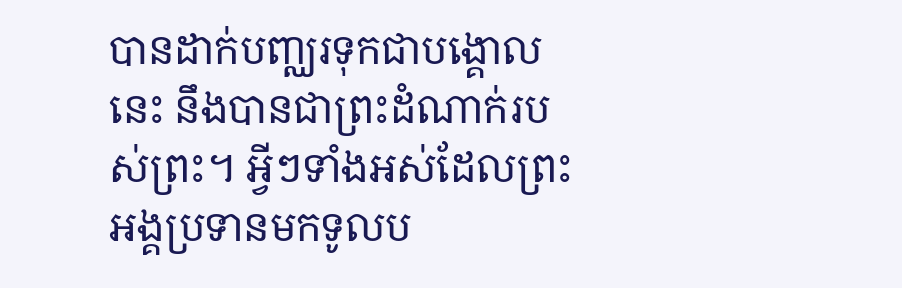បានដាក់បញ្ឈរទុកជាបង្គោលនេះ នឹងបានជាព្រះដំណាក់របស់ព្រះ។ អ្វីៗទាំងអស់ដែលព្រះអង្គប្រទានមកទូលប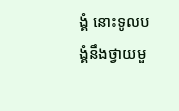ង្គំ នោះទូលបង្គំនឹងថ្វាយមួ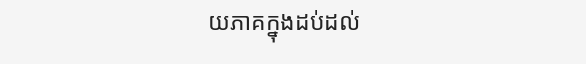យភាគក្នុងដប់ដល់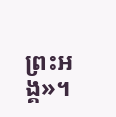ព្រះអង្គ»។